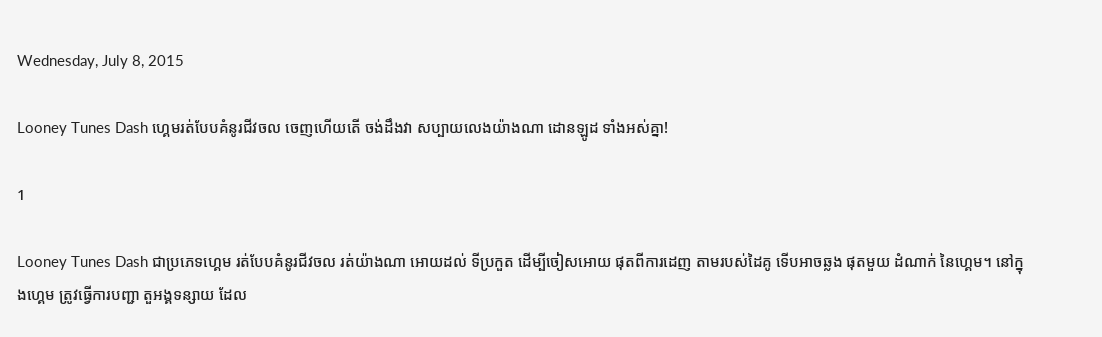Wednesday, July 8, 2015

Looney Tunes Dash ហ្គេមរត់បែបគំនូរជីវចល ចេញហើយតើ ចង់ដឹងវា សប្បាយលេងយ៉ាងណា ដោនឡូដ ទាំងអស់គ្នា!

1

Looney Tunes Dash ជាប្រភេទហ្គេម រត់បែបគំនូរជីវចល រត់យ៉ាងណា អោយដល់ ទីប្រកួត ដើម្បីចៀសអោយ ផុតពីការដេញ តាមរបស់ដៃគូ ទើបអាចឆ្លង ផុតមួយ ដំណាក់ នៃហ្គេម។ នៅក្នុងហ្គេម ត្រូវធ្វើការបញ្ជា តួអង្គទន្សាយ ដែល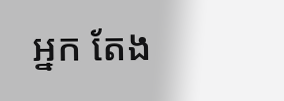អ្នក តែង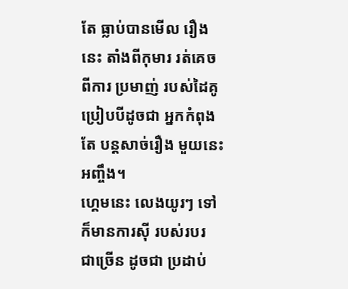តែ ធ្លាប់បានមើល រឿងនេះ តាំងពីកុមារ រត់គេចពីការ ប្រមាញ់ របស់ដៃគូ ប្រៀបបីដូចជា អ្នកកំពុងតែ បន្តសាច់រឿង មួយនេះអញ្ចឹង។
ហ្គេមនេះ លេងយូរៗ ទៅក៏មានការស៊ី របស់របរ ជាច្រើន ដូចជា ប្រដាប់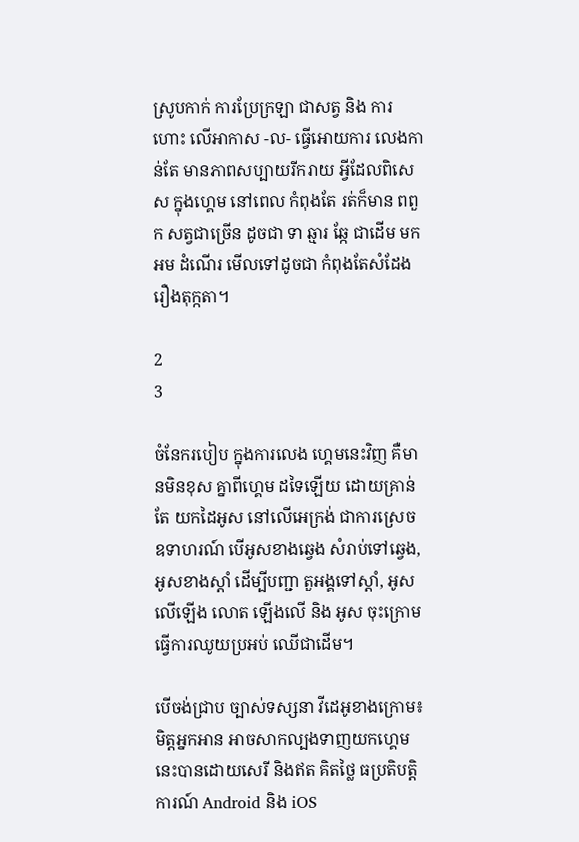ស្រូបកាក់ ការប្រែក្រឡា ជាសត្វ និង ការហោះ លើអាកាស -ល- ធ្វើអោយការ លេងកាន់តែ មានភាពសប្បាយរីករាយ អ្វីដែលពិសេស ក្នុងហ្គេម នៅពេល កំពុងតែ រត់ក៏មាន ពពួក សត្វជាច្រើន ដូចជា ទា ឆ្មារ ឆ្កែ ជាដើម មកអម ដំណើរ មើលទៅដូចជា កំពុងតែសំដែង រឿងតុក្កតា។

2
3

ចំនែករបៀប ក្នុងការលេង ហ្គេមនេះវិញ គឺមានមិនខុស គ្នាពីហ្គេម ដទៃឡើយ ដោយគ្រាន់តែ យកដៃអូស នៅលើអេក្រង់ ជាការស្រេច ឧទាហរណ៍ បើអូសខាងឆ្វេង សំរាប់ទៅឆ្វេង, អូសខាងស្តាំ ដើម្បីបញ្ជា តួអង្គទៅស្តាំ, អូសលើឡើង លោត ឡើងលើ និង អូស ចុះក្រោម ធ្វើការឈូយប្រអប់ ឈើជាដើម។

បើចង់ជ្រាប ច្បាស់ទស្សនា វីដេអូខាងក្រោម៖
មិត្តអ្នកអាន អាចសាកល្បងទាញយកហ្គេមនេះបានដោយសេរី និងឥត គិតថ្លៃ ធប្រតិបត្តិ ការណ៍ Android និង iOS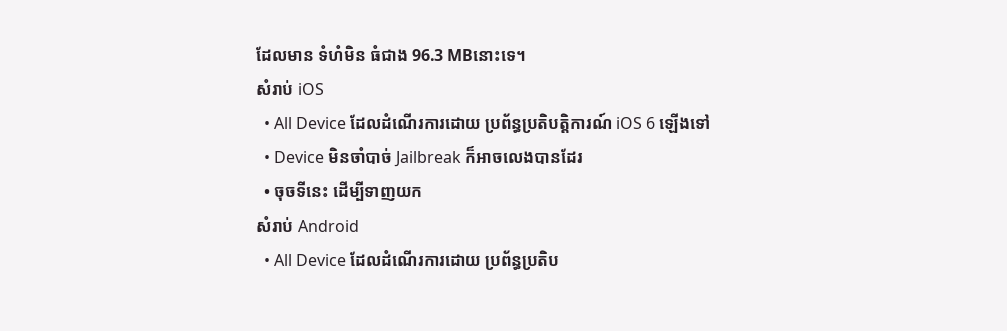ដែលមាន ទំហំមិន ធំជាង 96.3 MBនោះទេ។
សំរាប់ iOS
  • All Device ដែលដំណើរការដោយ ប្រព័ន្ធប្រតិបត្តិការណ៍ iOS 6 ឡើងទៅ
  • Device មិនចាំបាច់ Jailbreak ក៏អាចលេងបានដែរ
  • ចុចទីនេះ ដើម្បីទាញយក
សំរាប់ Android
  • All Device ដែលដំណើរការដោយ ប្រព័ន្ធប្រតិប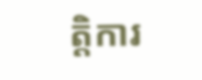ត្តិការ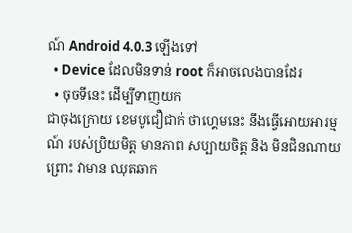ណ៍ Android 4.0.3 ឡើងទៅ
  • Device ដែលមិនទាន់ root ក៏អាចលេងបានដែរ
  • ចុចទីនេះ ដើម្បីទាញយក
ជាចុងក្រោយ ខេមបូជឿជាក់ ថាហ្គេមនេះ នឹងធ្វើអោយអារម្មណ៍ របស់ប្រិយមិត្ត មានភាព សប្បាយចិត្ត និង មិនជិនណាយ ព្រោះ វាមាន ឈុតឆាក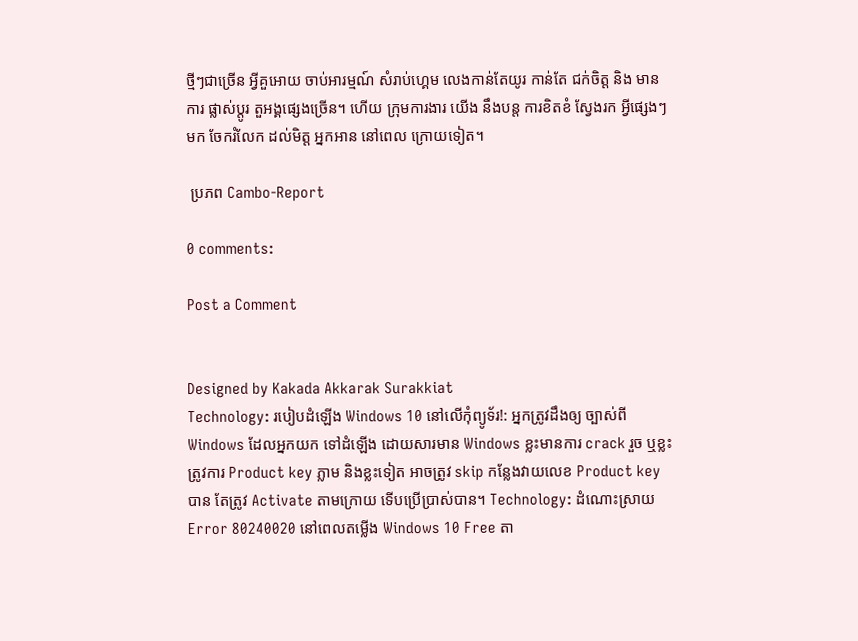ថ្មីៗជាច្រើន អ្វីគួអោយ ចាប់អារម្មណ៍ សំរាប់ហ្គេម លេងកាន់តែយូរ កាន់តែ ជក់ចិត្ត និង មានការ ផ្លាស់ប្តូរ តួអង្គផ្សេងច្រើន។ ហើយ ក្រុមការងារ យើង នឹងបន្ត ការខិតខំ ស្វែងរក អ្វីផ្សេងៗមក ចែករំលែក ដល់មិត្ត អ្នកអាន នៅពេល ក្រោយទៀត។

 ប្រភព Cambo-Report

0 comments:

Post a Comment


Designed by Kakada Akkarak Surakkiat
Technology: របៀបដំឡើង Windows 10 នៅលើកុំព្យូទ័រ!: អ្នកត្រូវដឹងឲ្យ ច្បាស់ពី Windows ដែលអ្នកយក ទៅដំឡើង ដោយសារមាន Windows ខ្លះមានការ crack រួច ឬខ្លះត្រូវការ Product key ភ្លាម និងខ្លះទៀត អាចត្រូវ skip កន្លែងវាយលេខ Product key បាន តែត្រូវ Activate តាមក្រោយ ទើបប្រើប្រាស់បាន។ Technology: ដំណោះស្រាយ Error 80240020 នៅពេលតម្លើង Windows 10 Free តា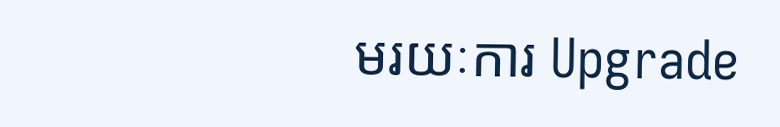មរយៈការ Upgrade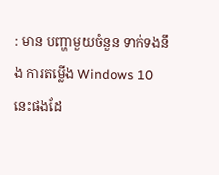: មាន បញ្ហាមួយចំនួន ទាក់ទងនឹង ការតម្លើង Windows 10 នេះផងដែ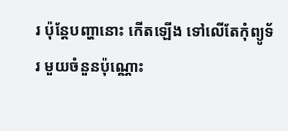រ ប៉ុន្តែបញ្ហានោះ កើតឡើង ទៅលើតែកុំព្យូទ័រ មួយចំនួនប៉ុណ្ណោះ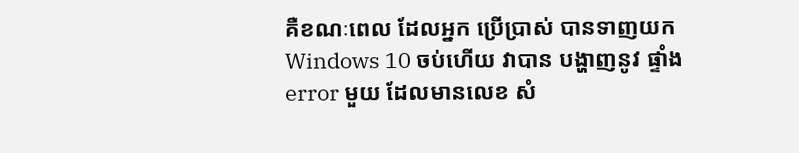គឺខណៈពេល ដែលអ្នក ប្រើប្រាស់ បានទាញយក Windows 10 ចប់ហើយ វាបាន បង្ហាញនូវ ផ្ទាំង error មួយ ដែលមានលេខ សំ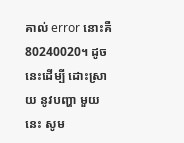គាល់ error នោះគឺ 80240020។ ដូចនេះដើម្បី ដោះស្រាយ នូវបញ្ហា មួយនេះ សូម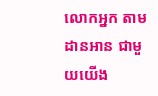លោកអ្នក តាមដានអាន ជាមួយយើង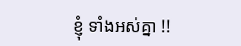ខ្ញុំ ទាំងអស់គ្នា !!